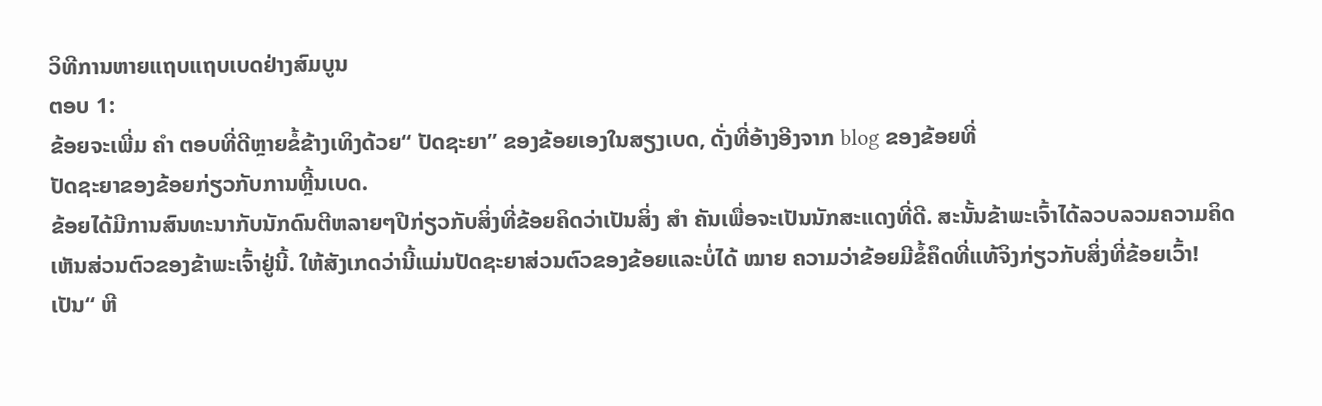ວິທີການຫາຍແຖບແຖບເບດຢ່າງສົມບູນ
ຕອບ 1:
ຂ້ອຍຈະເພີ່ມ ຄຳ ຕອບທີ່ດີຫຼາຍຂໍ້ຂ້າງເທິງດ້ວຍ“ ປັດຊະຍາ” ຂອງຂ້ອຍເອງໃນສຽງເບດ, ດັ່ງທີ່ອ້າງອີງຈາກ blog ຂອງຂ້ອຍທີ່
ປັດຊະຍາຂອງຂ້ອຍກ່ຽວກັບການຫຼີ້ນເບດ.
ຂ້ອຍໄດ້ມີການສົນທະນາກັບນັກດົນຕີຫລາຍໆປີກ່ຽວກັບສິ່ງທີ່ຂ້ອຍຄິດວ່າເປັນສິ່ງ ສຳ ຄັນເພື່ອຈະເປັນນັກສະແດງທີ່ດີ. ສະນັ້ນຂ້າພະເຈົ້າໄດ້ລວບລວມຄວາມຄິດເຫັນສ່ວນຕົວຂອງຂ້າພະເຈົ້າຢູ່ນີ້. ໃຫ້ສັງເກດວ່ານີ້ແມ່ນປັດຊະຍາສ່ວນຕົວຂອງຂ້ອຍແລະບໍ່ໄດ້ ໝາຍ ຄວາມວ່າຂ້ອຍມີຂໍ້ຄຶດທີ່ແທ້ຈິງກ່ຽວກັບສິ່ງທີ່ຂ້ອຍເວົ້າ!
ເປັນ“ ຫີ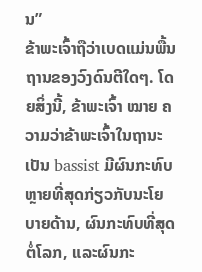ນ”
ຂ້າພະເຈົ້າຖືວ່າເບດແມ່ນພື້ນຖານຂອງວົງດົນຕີໃດໆ. ໂດຍສິ່ງນີ້, ຂ້າພະເຈົ້າ ໝາຍ ຄວາມວ່າຂ້າພະເຈົ້າໃນຖານະເປັນ bassist ມີຜົນກະທົບຫຼາຍທີ່ສຸດກ່ຽວກັບນະໂຍບາຍດ້ານ, ຜົນກະທົບທີ່ສຸດຕໍ່ໂລກ, ແລະຜົນກະ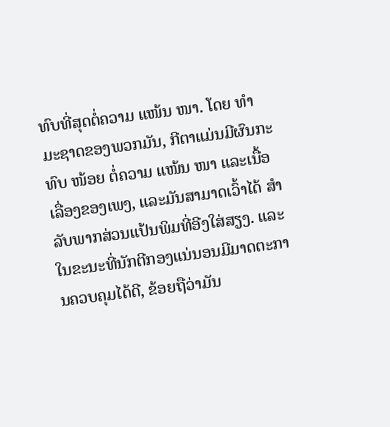ທົບທີ່ສຸດຕໍ່ຄວາມ ແໜ້ນ ໜາ. ໂດຍ ທຳ ມະຊາດຂອງພວກມັນ, ກີຕາແມ່ນມີຜົນກະທົບ ໜ້ອຍ ຕໍ່ຄວາມ ແໜ້ນ ໜາ ແລະເນື້ອເລື່ອງຂອງເພງ, ແລະມັນສາມາດເວົ້າໄດ້ ສຳ ລັບພາກສ່ວນແປ້ນພິມທີ່ອີງໃສ່ສຽງ. ແລະໃນຂະນະທີ່ນັກຕີກອງແນ່ນອນມີມາດຕະການຄວບຄຸມໄດ້ດີ, ຂ້ອຍຖືວ່າມັນ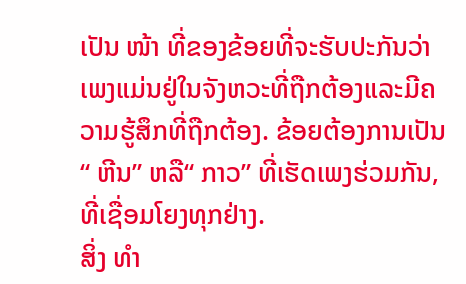ເປັນ ໜ້າ ທີ່ຂອງຂ້ອຍທີ່ຈະຮັບປະກັນວ່າເພງແມ່ນຢູ່ໃນຈັງຫວະທີ່ຖືກຕ້ອງແລະມີຄວາມຮູ້ສຶກທີ່ຖືກຕ້ອງ. ຂ້ອຍຕ້ອງການເປັນ“ ຫີນ” ຫລື“ ກາວ” ທີ່ເຮັດເພງຮ່ວມກັນ, ທີ່ເຊື່ອມໂຍງທຸກຢ່າງ.
ສິ່ງ ທຳ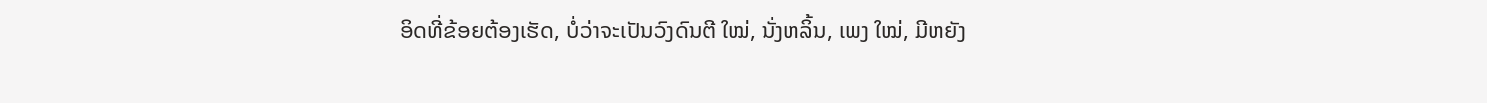ອິດທີ່ຂ້ອຍຕ້ອງເຮັດ, ບໍ່ວ່າຈະເປັນວົງດົນຕີ ໃໝ່, ນັ່ງຫລິ້ນ, ເພງ ໃໝ່, ມີຫຍັງ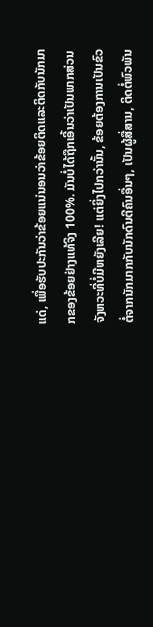ແດ່, ເພື່ອຮັບປະກັນວ່າຂ້ອຍແນ່ນອນວ່າຂ້ອຍຕິດແລະຕິດກັບນັກມາກຂອງຂ້ອຍຢ່າງແທ້ຈິງ 100%. ມັນບໍ່ໄດ້ຖືກເອີ້ນວ່າເປັນພາກສ່ວນຈັງຫວະທີ່ບໍ່ມີຫຍັງເລີຍ! ແຕ່ຍິ່ງໄປກວ່ານັ້ນ, ຂ້ອຍຕ້ອງການເປັນຂົວຕໍ່ຈາກນັກມາກກັບນັກດົນຕີຄົນອື່ນໆ, ເປັນຜູ້ສື່ສານ, ຕິດຕໍ່ພົວພັນ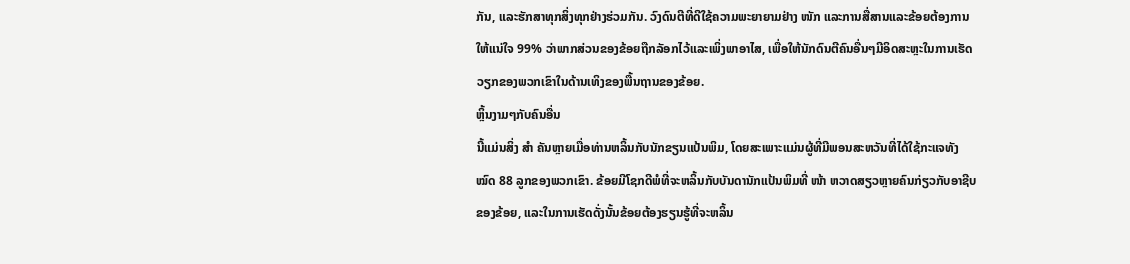ກັນ, ແລະຮັກສາທຸກສິ່ງທຸກຢ່າງຮ່ວມກັນ. ວົງດົນຕີທີ່ດີໃຊ້ຄວາມພະຍາຍາມຢ່າງ ໜັກ ແລະການສື່ສານແລະຂ້ອຍຕ້ອງການໃຫ້ແນ່ໃຈ 99% ວ່າພາກສ່ວນຂອງຂ້ອຍຖືກລັອກໄວ້ແລະເພິ່ງພາອາໄສ, ເພື່ອໃຫ້ນັກດົນຕີຄົນອື່ນໆມີອິດສະຫຼະໃນການເຮັດວຽກຂອງພວກເຂົາໃນດ້ານເທິງຂອງພື້ນຖານຂອງຂ້ອຍ.
ຫຼິ້ນງາມໆກັບຄົນອື່ນ
ນີ້ແມ່ນສິ່ງ ສຳ ຄັນຫຼາຍເມື່ອທ່ານຫລິ້ນກັບນັກຂຽນແປ້ນພິມ, ໂດຍສະເພາະແມ່ນຜູ້ທີ່ມີພອນສະຫວັນທີ່ໄດ້ໃຊ້ກະແຈທັງ ໝົດ 88 ລູກຂອງພວກເຂົາ. ຂ້ອຍມີໂຊກດີພໍທີ່ຈະຫລິ້ນກັບບັນດານັກແປ້ນພິມທີ່ ໜ້າ ຫວາດສຽວຫຼາຍຄົນກ່ຽວກັບອາຊີບຂອງຂ້ອຍ, ແລະໃນການເຮັດດັ່ງນັ້ນຂ້ອຍຕ້ອງຮຽນຮູ້ທີ່ຈະຫລິ້ນ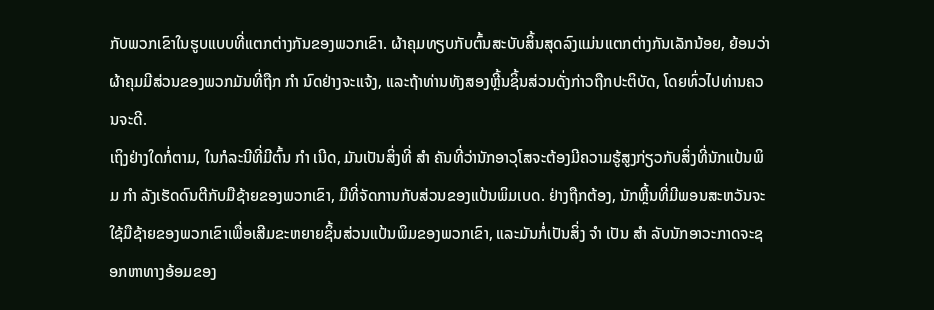ກັບພວກເຂົາໃນຮູບແບບທີ່ແຕກຕ່າງກັນຂອງພວກເຂົາ. ຜ້າຄຸມທຽບກັບຕົ້ນສະບັບສິ້ນສຸດລົງແມ່ນແຕກຕ່າງກັນເລັກນ້ອຍ, ຍ້ອນວ່າຜ້າຄຸມມີສ່ວນຂອງພວກມັນທີ່ຖືກ ກຳ ນົດຢ່າງຈະແຈ້ງ, ແລະຖ້າທ່ານທັງສອງຫຼີ້ນຊິ້ນສ່ວນດັ່ງກ່າວຖືກປະຕິບັດ, ໂດຍທົ່ວໄປທ່ານຄວນຈະດີ.
ເຖິງຢ່າງໃດກໍ່ຕາມ, ໃນກໍລະນີທີ່ມີຕົ້ນ ກຳ ເນີດ, ມັນເປັນສິ່ງທີ່ ສຳ ຄັນທີ່ວ່ານັກອາວຸໂສຈະຕ້ອງມີຄວາມຮູ້ສູງກ່ຽວກັບສິ່ງທີ່ນັກແປ້ນພິມ ກຳ ລັງເຮັດດົນຕີກັບມືຊ້າຍຂອງພວກເຂົາ, ມືທີ່ຈັດການກັບສ່ວນຂອງແປ້ນພິມເບດ. ຢ່າງຖືກຕ້ອງ, ນັກຫຼີ້ນທີ່ມີພອນສະຫວັນຈະໃຊ້ມືຊ້າຍຂອງພວກເຂົາເພື່ອເສີມຂະຫຍາຍຊິ້ນສ່ວນແປ້ນພິມຂອງພວກເຂົາ, ແລະມັນກໍ່ເປັນສິ່ງ ຈຳ ເປັນ ສຳ ລັບນັກອາວະກາດຈະຊອກຫາທາງອ້ອມຂອງ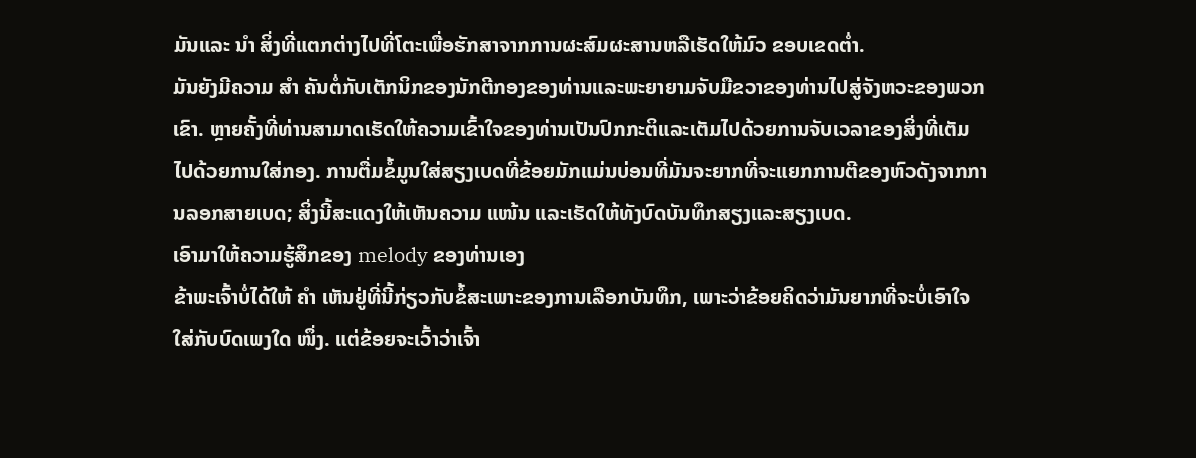ມັນແລະ ນຳ ສິ່ງທີ່ແຕກຕ່າງໄປທີ່ໂຕະເພື່ອຮັກສາຈາກການຜະສົມຜະສານຫລືເຮັດໃຫ້ມົວ ຂອບເຂດຕ່ຳ.
ມັນຍັງມີຄວາມ ສຳ ຄັນຕໍ່ກັບເຕັກນິກຂອງນັກຕີກອງຂອງທ່ານແລະພະຍາຍາມຈັບມືຂວາຂອງທ່ານໄປສູ່ຈັງຫວະຂອງພວກເຂົາ. ຫຼາຍຄັ້ງທີ່ທ່ານສາມາດເຮັດໃຫ້ຄວາມເຂົ້າໃຈຂອງທ່ານເປັນປົກກະຕິແລະເຕັມໄປດ້ວຍການຈັບເວລາຂອງສິ່ງທີ່ເຕັມໄປດ້ວຍການໃສ່ກອງ. ການຕື່ມຂໍ້ມູນໃສ່ສຽງເບດທີ່ຂ້ອຍມັກແມ່ນບ່ອນທີ່ມັນຈະຍາກທີ່ຈະແຍກການຕີຂອງຫົວດັງຈາກການລອກສາຍເບດ; ສິ່ງນີ້ສະແດງໃຫ້ເຫັນຄວາມ ແໜ້ນ ແລະເຮັດໃຫ້ທັງບົດບັນທຶກສຽງແລະສຽງເບດ.
ເອົາມາໃຫ້ຄວາມຮູ້ສຶກຂອງ melody ຂອງທ່ານເອງ
ຂ້າພະເຈົ້າບໍ່ໄດ້ໃຫ້ ຄຳ ເຫັນຢູ່ທີ່ນີ້ກ່ຽວກັບຂໍ້ສະເພາະຂອງການເລືອກບັນທຶກ, ເພາະວ່າຂ້ອຍຄິດວ່າມັນຍາກທີ່ຈະບໍ່ເອົາໃຈໃສ່ກັບບົດເພງໃດ ໜຶ່ງ. ແຕ່ຂ້ອຍຈະເວົ້າວ່າເຈົ້າ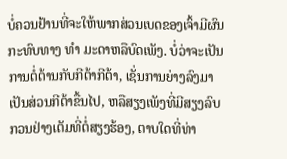ບໍ່ຄວນຢ້ານທີ່ຈະໃຫ້ພາກສ່ວນເບດຂອງເຈົ້າມີຜົນກະທົບທາງ ທຳ ມະດາຫລືບົດເພັງ. ບໍ່ວ່າຈະເປັນການຕໍ່ຕ້ານກັບກີຕ້າກີຕ້າ, ເຊັ່ນການຍ່າງລົງມາເປັນສ່ວນກີຕ້າຂື້ນໄປ, ຫລືສຽງເພັງທີ່ມີສຽງລົບກວນຢ່າງເຕັມທີ່ຕໍ່ສຽງຮ້ອງ, ຕາບໃດທີ່ທ່າ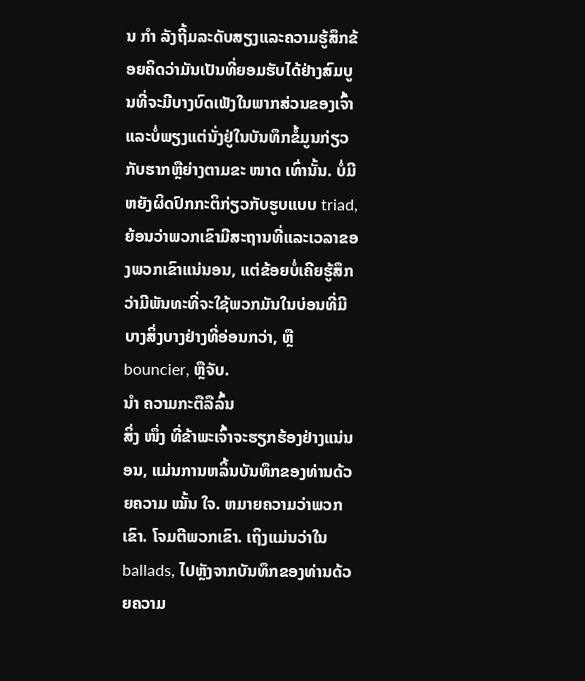ນ ກຳ ລັງຖີ້ມລະດັບສຽງແລະຄວາມຮູ້ສຶກຂ້ອຍຄິດວ່າມັນເປັນທີ່ຍອມຮັບໄດ້ຢ່າງສົມບູນທີ່ຈະມີບາງບົດເພັງໃນພາກສ່ວນຂອງເຈົ້າ ແລະບໍ່ພຽງແຕ່ນັ່ງຢູ່ໃນບັນທຶກຂໍ້ມູນກ່ຽວກັບຮາກຫຼືຍ່າງຕາມຂະ ໜາດ ເທົ່ານັ້ນ. ບໍ່ມີຫຍັງຜິດປົກກະຕິກ່ຽວກັບຮູບແບບ triad, ຍ້ອນວ່າພວກເຂົາມີສະຖານທີ່ແລະເວລາຂອງພວກເຂົາແນ່ນອນ, ແຕ່ຂ້ອຍບໍ່ເຄີຍຮູ້ສຶກວ່າມີພັນທະທີ່ຈະໃຊ້ພວກມັນໃນບ່ອນທີ່ມີບາງສິ່ງບາງຢ່າງທີ່ອ່ອນກວ່າ, ຫຼື bouncier, ຫຼືຈັບ.
ນຳ ຄວາມກະຕືລືລົ້ນ
ສິ່ງ ໜຶ່ງ ທີ່ຂ້າພະເຈົ້າຈະຮຽກຮ້ອງຢ່າງແນ່ນອນ, ແມ່ນການຫລິ້ນບັນທຶກຂອງທ່ານດ້ວຍຄວາມ ໝັ້ນ ໃຈ. ຫມາຍຄວາມວ່າພວກເຂົາ. ໂຈມຕີພວກເຂົາ. ເຖິງແມ່ນວ່າໃນ ballads, ໄປຫຼັງຈາກບັນທຶກຂອງທ່ານດ້ວຍຄວາມ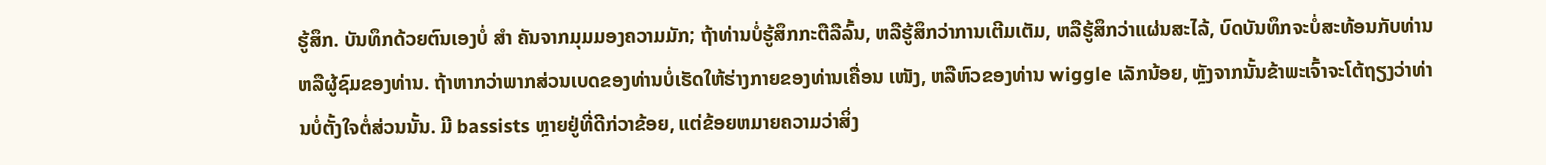ຮູ້ສຶກ. ບັນທຶກດ້ວຍຕົນເອງບໍ່ ສຳ ຄັນຈາກມຸມມອງຄວາມມັກ; ຖ້າທ່ານບໍ່ຮູ້ສຶກກະຕືລືລົ້ນ, ຫລືຮູ້ສຶກວ່າການເຕີມເຕັມ, ຫລືຮູ້ສຶກວ່າແຜ່ນສະໄລ້, ບົດບັນທຶກຈະບໍ່ສະທ້ອນກັບທ່ານຫລືຜູ້ຊົມຂອງທ່ານ. ຖ້າຫາກວ່າພາກສ່ວນເບດຂອງທ່ານບໍ່ເຮັດໃຫ້ຮ່າງກາຍຂອງທ່ານເຄື່ອນ ເໜັງ, ຫລືຫົວຂອງທ່ານ wiggle ເລັກນ້ອຍ, ຫຼັງຈາກນັ້ນຂ້າພະເຈົ້າຈະໂຕ້ຖຽງວ່າທ່ານບໍ່ຕັ້ງໃຈຕໍ່ສ່ວນນັ້ນ. ມີ bassists ຫຼາຍຢູ່ທີ່ດີກ່ວາຂ້ອຍ, ແຕ່ຂ້ອຍຫມາຍຄວາມວ່າສິ່ງ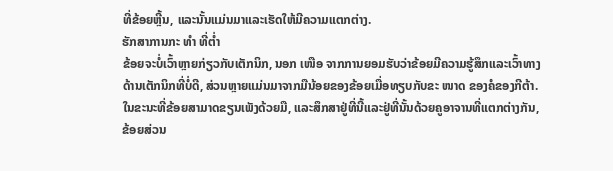ທີ່ຂ້ອຍຫຼີ້ນ, ແລະນັ້ນແມ່ນມາແລະເຮັດໃຫ້ມີຄວາມແຕກຕ່າງ.
ຮັກສາການກະ ທຳ ທີ່ຕໍ່າ
ຂ້ອຍຈະບໍ່ເວົ້າຫຼາຍກ່ຽວກັບເຕັກນິກ, ນອກ ເໜືອ ຈາກການຍອມຮັບວ່າຂ້ອຍມີຄວາມຮູ້ສຶກແລະເວົ້າທາງດ້ານເຕັກນິກທີ່ບໍ່ດີ, ສ່ວນຫຼາຍແມ່ນມາຈາກມືນ້ອຍຂອງຂ້ອຍເມື່ອທຽບກັບຂະ ໜາດ ຂອງຄໍຂອງກີຕ້າ. ໃນຂະນະທີ່ຂ້ອຍສາມາດຂຽນເພັງດ້ວຍມື, ແລະສຶກສາຢູ່ທີ່ນີ້ແລະຢູ່ທີ່ນັ້ນດ້ວຍຄູອາຈານທີ່ແຕກຕ່າງກັນ, ຂ້ອຍສ່ວນ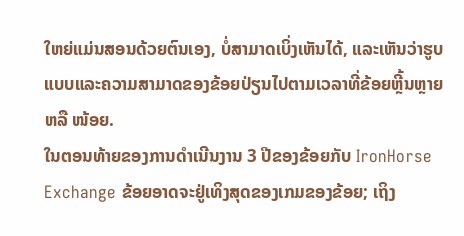ໃຫຍ່ແມ່ນສອນດ້ວຍຕົນເອງ, ບໍ່ສາມາດເບິ່ງເຫັນໄດ້, ແລະເຫັນວ່າຮູບແບບແລະຄວາມສາມາດຂອງຂ້ອຍປ່ຽນໄປຕາມເວລາທີ່ຂ້ອຍຫຼີ້ນຫຼາຍຫລື ໜ້ອຍ.
ໃນຕອນທ້າຍຂອງການດໍາເນີນງານ 3 ປີຂອງຂ້ອຍກັບ IronHorse Exchange ຂ້ອຍອາດຈະຢູ່ເທິງສຸດຂອງເກມຂອງຂ້ອຍ; ເຖິງ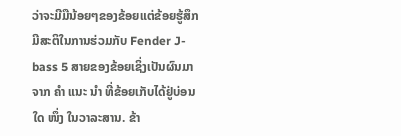ວ່າຈະມີມືນ້ອຍໆຂອງຂ້ອຍແຕ່ຂ້ອຍຮູ້ສຶກມີສະຕິໃນການຮ່ວມກັບ Fender J-bass 5 ສາຍຂອງຂ້ອຍເຊິ່ງເປັນຜົນມາຈາກ ຄຳ ແນະ ນຳ ທີ່ຂ້ອຍເກັບໄດ້ຢູ່ບ່ອນໃດ ໜຶ່ງ ໃນວາລະສານ. ຂ້າ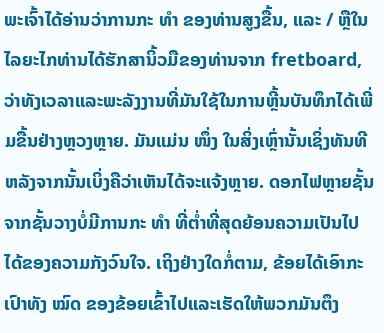ພະເຈົ້າໄດ້ອ່ານວ່າການກະ ທຳ ຂອງທ່ານສູງຂື້ນ, ແລະ / ຫຼືໃນໄລຍະໄກທ່ານໄດ້ຮັກສານິ້ວມືຂອງທ່ານຈາກ fretboard, ວ່າທັງເວລາແລະພະລັງງານທີ່ມັນໃຊ້ໃນການຫຼີ້ນບັນທຶກໄດ້ເພີ່ມຂື້ນຢ່າງຫຼວງຫຼາຍ. ມັນແມ່ນ ໜຶ່ງ ໃນສິ່ງເຫຼົ່ານັ້ນເຊິ່ງທັນທີຫລັງຈາກນັ້ນເບິ່ງຄືວ່າເຫັນໄດ້ຈະແຈ້ງຫຼາຍ. ດອກໄຟຫຼາຍຊັ້ນຈາກຊັ້ນວາງບໍ່ມີການກະ ທຳ ທີ່ຕໍ່າທີ່ສຸດຍ້ອນຄວາມເປັນໄປໄດ້ຂອງຄວາມກັງວົນໃຈ. ເຖິງຢ່າງໃດກໍ່ຕາມ, ຂ້ອຍໄດ້ເອົາກະເປົາທັງ ໝົດ ຂອງຂ້ອຍເຂົ້າໄປແລະເຮັດໃຫ້ພວກມັນຕຶງ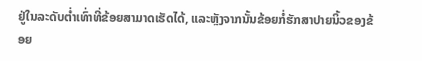ຢູ່ໃນລະດັບຕໍ່າເທົ່າທີ່ຂ້ອຍສາມາດເຮັດໄດ້, ແລະຫຼັງຈາກນັ້ນຂ້ອຍກໍ່ຮັກສາປາຍນິ້ວຂອງຂ້ອຍ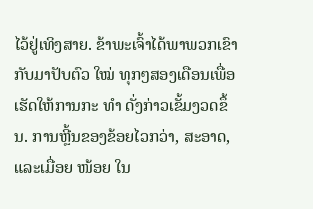ໄວ້ຢູ່ເທິງສາຍ. ຂ້າພະເຈົ້າໄດ້ພາພວກເຂົາກັບມາປັບຕົວ ໃໝ່ ທຸກໆສອງເດືອນເພື່ອເຮັດໃຫ້ການກະ ທຳ ດັ່ງກ່າວເຂັ້ມງວດຂຶ້ນ. ການຫຼີ້ນຂອງຂ້ອຍໄວກວ່າ, ສະອາດ, ແລະເມື່ອຍ ໜ້ອຍ ໃນ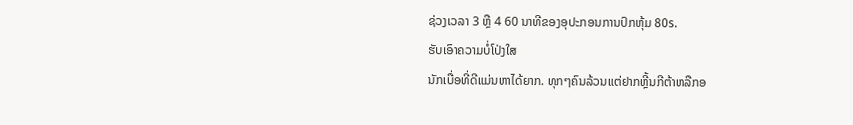ຊ່ວງເວລາ 3 ຫຼື 4 60 ນາທີຂອງອຸປະກອນການປົກຫຸ້ມ 80s.
ຮັບເອົາຄວາມບໍ່ໂປ່ງໃສ
ນັກເບື່ອທີ່ດີແມ່ນຫາໄດ້ຍາກ. ທຸກໆຄົນລ້ວນແຕ່ຢາກຫຼີ້ນກີຕ້າຫລືກອ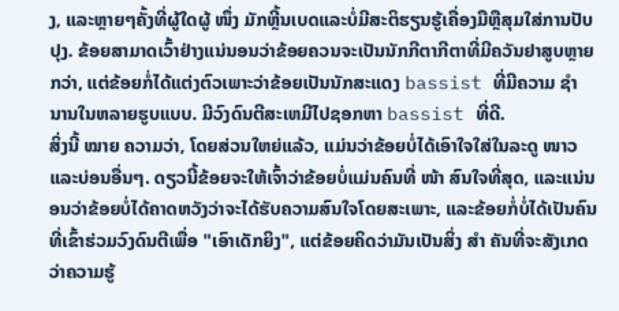ງ, ແລະຫຼາຍໆຄັ້ງທີ່ຜູ້ໃດຜູ້ ໜຶ່ງ ມັກຫຼີ້ນເບດແລະບໍ່ມີສະຕິຮຽນຮູ້ເຄື່ອງມືຫຼືສຸມໃສ່ການປັບປຸງ. ຂ້ອຍສາມາດເວົ້າຢ່າງແນ່ນອນວ່າຂ້ອຍຄວນຈະເປັນນັກກີຕາກີຕາທີ່ມີຄວັນຢາສູບຫຼາຍກວ່າ, ແຕ່ຂ້ອຍກໍ່ໄດ້ແຕ່ງຕົວເພາະວ່າຂ້ອຍເປັນນັກສະແດງ bassist ທີ່ມີຄວາມ ຊຳ ນານໃນຫລາຍຮູບແບບ. ມີວົງດົນຕີສະເຫມີໄປຊອກຫາ bassist ທີ່ດີ.
ສິ່ງນີ້ ໝາຍ ຄວາມວ່າ, ໂດຍສ່ວນໃຫຍ່ແລ້ວ, ແມ່ນວ່າຂ້ອຍບໍ່ໄດ້ເອົາໃຈໃສ່ໃນລະດູ ໜາວ ແລະບ່ອນອື່ນໆ. ດຽວນີ້ຂ້ອຍຈະໃຫ້ເຈົ້າວ່າຂ້ອຍບໍ່ແມ່ນຄົນທີ່ ໜ້າ ສົນໃຈທີ່ສຸດ, ແລະແນ່ນອນວ່າຂ້ອຍບໍ່ໄດ້ຄາດຫວັງວ່າຈະໄດ້ຮັບຄວາມສົນໃຈໂດຍສະເພາະ, ແລະຂ້ອຍກໍ່ບໍ່ໄດ້ເປັນຄົນທີ່ເຂົ້າຮ່ວມວົງດົນຕີເພື່ອ "ເອົາເດັກຍິງ", ແຕ່ຂ້ອຍຄິດວ່າມັນເປັນສິ່ງ ສຳ ຄັນທີ່ຈະສັງເກດວ່າຄວາມຮູ້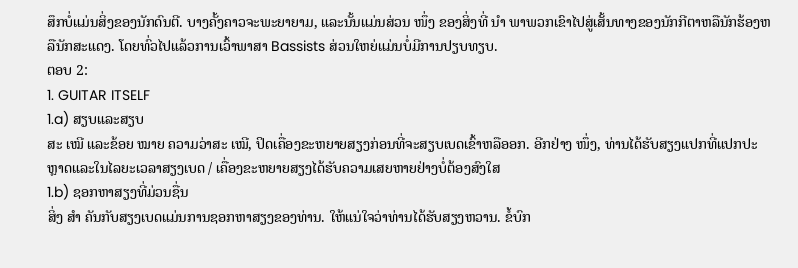ສຶກບໍ່ແມ່ນສິ່ງຂອງນັກດົນຕີ. ບາງຄັ້ງຄາວຈະພະຍາຍາມ, ແລະນັ້ນແມ່ນສ່ວນ ໜຶ່ງ ຂອງສິ່ງທີ່ ນຳ ພາພວກເຂົາໄປສູ່ເສັ້ນທາງຂອງນັກກີຕາຫລືນັກຮ້ອງຫລືນັກສະແດງ. ໂດຍທົ່ວໄປແລ້ວການເວົ້າພາສາ Bassists ສ່ວນໃຫຍ່ແມ່ນບໍ່ມີການປຽບທຽບ.
ຕອບ 2:
1. GUITAR ITSELF
1.a) ສຽບແລະສຽບ
ສະ ເໝີ ແລະຂ້ອຍ ໝາຍ ຄວາມວ່າສະ ເໝີ, ປິດເຄື່ອງຂະຫຍາຍສຽງກ່ອນທີ່ຈະສຽບເບດເຂົ້າຫລືອອກ. ອີກຢ່າງ ໜຶ່ງ, ທ່ານໄດ້ຮັບສຽງແປກທີ່ແປກປະຫຼາດແລະໃນໄລຍະເວລາສຽງເບດ / ເຄື່ອງຂະຫຍາຍສຽງໄດ້ຮັບຄວາມເສຍຫາຍຢ່າງບໍ່ຕ້ອງສົງໃສ
1.b) ຊອກຫາສຽງທີ່ມ່ວນຊື່ນ
ສິ່ງ ສຳ ຄັນກັບສຽງເບດແມ່ນການຊອກຫາສຽງຂອງທ່ານ. ໃຫ້ແນ່ໃຈວ່າທ່ານໄດ້ຮັບສຽງຫວານ. ຂໍ້ບົກ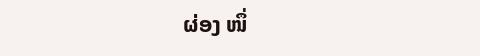ຜ່ອງ ໜຶ່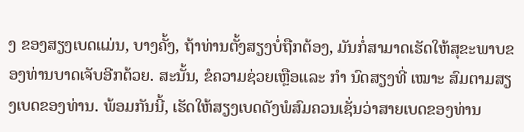ງ ຂອງສຽງເບດແມ່ນ, ບາງຄັ້ງ, ຖ້າທ່ານຕັ້ງສຽງບໍ່ຖືກຕ້ອງ, ມັນກໍ່ສາມາດເຮັດໃຫ້ສຸຂະພາບຂອງທ່ານບາດເຈັບອີກດ້ວຍ. ສະນັ້ນ, ຂໍຄວາມຊ່ວຍເຫຼືອແລະ ກຳ ນົດສຽງທີ່ ເໝາະ ສົມຕາມສຽງເບດຂອງທ່ານ. ພ້ອມກັນນີ້, ເຮັດໃຫ້ສຽງເບດດັງພໍສົມຄວນເຊັ່ນວ່າສາຍເບດຂອງທ່ານ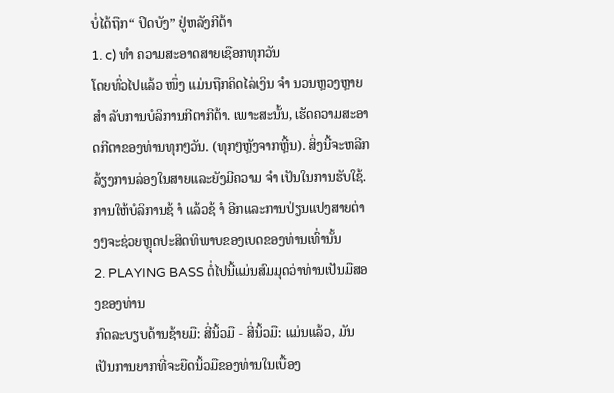ບໍ່ໄດ້ຖືກ“ ປິດບັງ” ຢູ່ຫລັງກີຕ້າ
1. c) ທຳ ຄວາມສະອາດສາຍເຊືອກທຸກວັນ
ໂດຍທົ່ວໄປແລ້ວ ໜຶ່ງ ແມ່ນຖືກຄິດໄລ່ເງິນ ຈຳ ນວນຫຼວງຫຼາຍ ສຳ ລັບການບໍລິການກີຕາກີຕ້າ. ເພາະສະນັ້ນ, ເຮັດຄວາມສະອາດກີຕາຂອງທ່ານທຸກໆວັນ. (ທຸກໆຫຼັງຈາກຫຼີ້ນ). ສິ່ງນີ້ຈະຫລີກລ້ຽງການລ່ອງໃນສາຍແລະຍັງມີຄວາມ ຈຳ ເປັນໃນການຮັບໃຊ້. ການໃຫ້ບໍລິການຊ້ ຳ ແລ້ວຊ້ ຳ ອີກແລະການປ່ຽນແປງສາຍຕ່າງໆຈະຊ່ວຍຫຼຸດປະສິດທິພາບຂອງເບດຂອງທ່ານເທົ່ານັ້ນ
2. PLAYING BASS ຕໍ່ໄປນີ້ແມ່ນສົມມຸດວ່າທ່ານເປັນມືສອງຂອງທ່ານ
ກົດລະບຽບດ້ານຊ້າຍມື: ສີ່ນິ້ວມື - ສີ່ນິ້ວມື: ແມ່ນແລ້ວ, ມັນເປັນການຍາກທີ່ຈະຍືດນິ້ວມືຂອງທ່ານໃນເບື້ອງ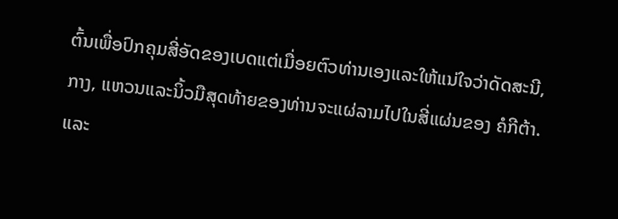ຕົ້ນເພື່ອປົກຄຸມສີ່ອັດຂອງເບດແຕ່ເມື່ອຍຕົວທ່ານເອງແລະໃຫ້ແນ່ໃຈວ່າດັດສະນີ, ກາງ, ແຫວນແລະນິ້ວມືສຸດທ້າຍຂອງທ່ານຈະແຜ່ລາມໄປໃນສີ່ແຜ່ນຂອງ ຄໍກີຕ້າ. ແລະ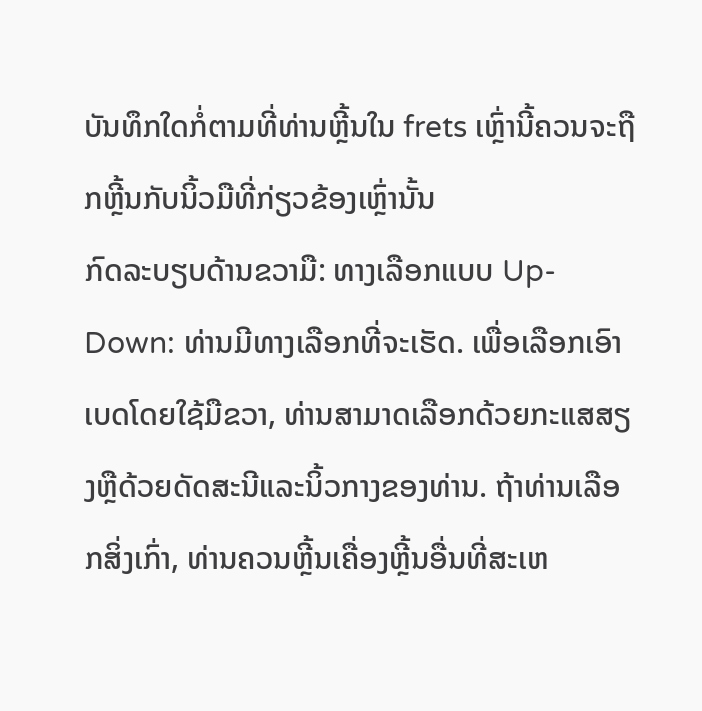ບັນທຶກໃດກໍ່ຕາມທີ່ທ່ານຫຼີ້ນໃນ frets ເຫຼົ່ານີ້ຄວນຈະຖືກຫຼີ້ນກັບນິ້ວມືທີ່ກ່ຽວຂ້ອງເຫຼົ່ານັ້ນ
ກົດລະບຽບດ້ານຂວາມື: ທາງເລືອກແບບ Up-Down: ທ່ານມີທາງເລືອກທີ່ຈະເຮັດ. ເພື່ອເລືອກເອົາເບດໂດຍໃຊ້ມືຂວາ, ທ່ານສາມາດເລືອກດ້ວຍກະແສສຽງຫຼືດ້ວຍດັດສະນີແລະນິ້ວກາງຂອງທ່ານ. ຖ້າທ່ານເລືອກສິ່ງເກົ່າ, ທ່ານຄວນຫຼີ້ນເຄື່ອງຫຼີ້ນອື່ນທີ່ສະເຫ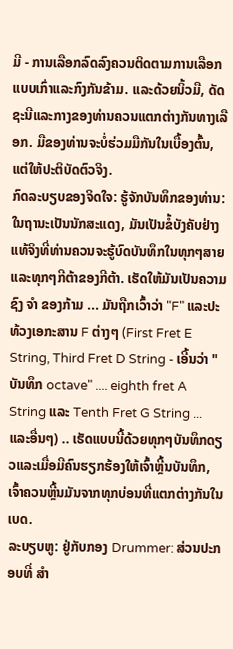ມີ - ການເລືອກລົດລົງຄວນຕິດຕາມການເລືອກແບບເກົ່າແລະກົງກັນຂ້າມ. ແລະດ້ວຍນິ້ວມື, ດັດຊະນີແລະກາງຂອງທ່ານຄວນແຕກຕ່າງກັນທາງເລືອກ. ມືຂອງທ່ານຈະບໍ່ຮ່ວມມືກັນໃນເບື້ອງຕົ້ນ, ແຕ່ໃຫ້ປະຕິບັດຕົວຈິງ.
ກົດລະບຽບຂອງຈິດໃຈ: ຮູ້ຈັກບັນທຶກຂອງທ່ານ: ໃນຖານະເປັນນັກສະແດງ, ມັນເປັນຂໍ້ບັງຄັບຢ່າງແທ້ຈິງທີ່ທ່ານຄວນຈະຮູ້ບົດບັນທຶກໃນທຸກໆສາຍແລະທຸກໆກີຕ້າຂອງກີຕ້າ. ເຮັດໃຫ້ມັນເປັນຄວາມຊົງ ຈຳ ຂອງກ້າມ ... ມັນຖືກເວົ້າວ່າ "F" ແລະປະທ້ວງເອກະສານ F ຕ່າງໆ (First Fret E String, Third Fret D String - ເອີ້ນວ່າ "ບັນທຶກ octave" .... eighth fret A String ແລະ Tenth Fret G String ... ແລະອື່ນໆ) .. ເຮັດແບບນີ້ດ້ວຍທຸກໆບັນທຶກດຽວແລະເມື່ອມີຄົນຮຽກຮ້ອງໃຫ້ເຈົ້າຫຼີ້ນບັນທຶກ, ເຈົ້າຄວນຫຼີ້ນມັນຈາກທຸກບ່ອນທີ່ແຕກຕ່າງກັນໃນເບດ.
ລະບຽບຫູ: ຢູ່ກັບກອງ Drummer: ສ່ວນປະກອບທີ່ ສຳ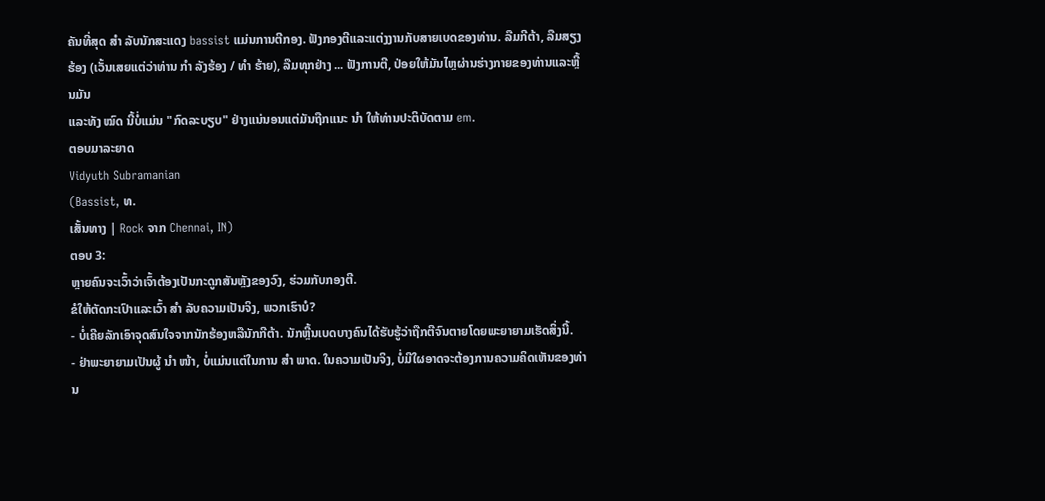ຄັນທີ່ສຸດ ສຳ ລັບນັກສະແດງ bassist ແມ່ນການຕີກອງ. ຟັງກອງຕີແລະແຕ່ງງານກັບສາຍເບດຂອງທ່ານ. ລືມກີຕ້າ, ລືມສຽງຮ້ອງ (ເວັ້ນເສຍແຕ່ວ່າທ່ານ ກຳ ລັງຮ້ອງ / ທຳ ຮ້າຍ), ລືມທຸກຢ່າງ ... ຟັງການຕີ, ປ່ອຍໃຫ້ມັນໄຫຼຜ່ານຮ່າງກາຍຂອງທ່ານແລະຫຼີ້ນມັນ
ແລະທັງ ໝົດ ນີ້ບໍ່ແມ່ນ "ກົດລະບຽບ" ຢ່າງແນ່ນອນແຕ່ມັນຖືກແນະ ນຳ ໃຫ້ທ່ານປະຕິບັດຕາມ em.
ຕອບມາລະຍາດ
Vidyuth Subramanian
(Bassist, ທ.
ເສັ້ນທາງ | Rock ຈາກ Chennai, IN)
ຕອບ 3:
ຫຼາຍຄົນຈະເວົ້າວ່າເຈົ້າຕ້ອງເປັນກະດູກສັນຫຼັງຂອງວົງ, ຮ່ວມກັບກອງຕີ.
ຂໍໃຫ້ຕັດກະເປົາແລະເວົ້າ ສຳ ລັບຄວາມເປັນຈິງ, ພວກເຮົາບໍ?
- ບໍ່ເຄີຍລັກເອົາຈຸດສົນໃຈຈາກນັກຮ້ອງຫລືນັກກີຕ້າ. ນັກຫຼີ້ນເບດບາງຄົນໄດ້ຮັບຮູ້ວ່າຖືກຕີຈົນຕາຍໂດຍພະຍາຍາມເຮັດສິ່ງນີ້.
- ຢ່າພະຍາຍາມເປັນຜູ້ ນຳ ໜ້າ, ບໍ່ແມ່ນແຕ່ໃນການ ສຳ ພາດ. ໃນຄວາມເປັນຈິງ, ບໍ່ມີໃຜອາດຈະຕ້ອງການຄວາມຄິດເຫັນຂອງທ່ານ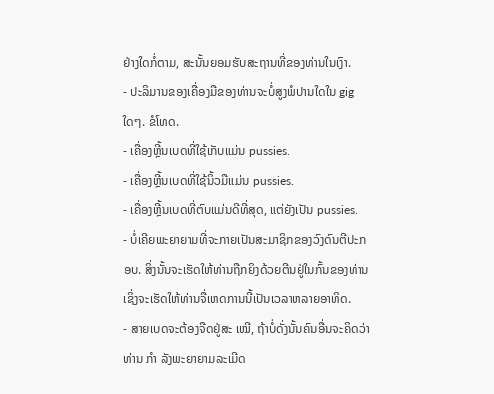ຢ່າງໃດກໍ່ຕາມ, ສະນັ້ນຍອມຮັບສະຖານທີ່ຂອງທ່ານໃນເງົາ.
- ປະລິມານຂອງເຄື່ອງມືຂອງທ່ານຈະບໍ່ສູງພໍປານໃດໃນ gig ໃດໆ. ຂໍໂທດ.
- ເຄື່ອງຫຼີ້ນເບດທີ່ໃຊ້ເກັບແມ່ນ pussies.
- ເຄື່ອງຫຼີ້ນເບດທີ່ໃຊ້ນິ້ວມືແມ່ນ pussies.
- ເຄື່ອງຫຼີ້ນເບດທີ່ຕົບແມ່ນດີທີ່ສຸດ, ແຕ່ຍັງເປັນ pussies.
- ບໍ່ເຄີຍພະຍາຍາມທີ່ຈະກາຍເປັນສະມາຊິກຂອງວົງດົນຕີປະກອບ. ສິ່ງນັ້ນຈະເຮັດໃຫ້ທ່ານຖືກຍິງດ້ວຍຕີນຢູ່ໃນກົ້ນຂອງທ່ານເຊິ່ງຈະເຮັດໃຫ້ທ່ານຈື່ເຫດການນີ້ເປັນເວລາຫລາຍອາທິດ.
- ສາຍເບດຈະຕ້ອງຈືດຢູ່ສະ ເໝີ, ຖ້າບໍ່ດັ່ງນັ້ນຄົນອື່ນຈະຄິດວ່າທ່ານ ກຳ ລັງພະຍາຍາມລະເມີດ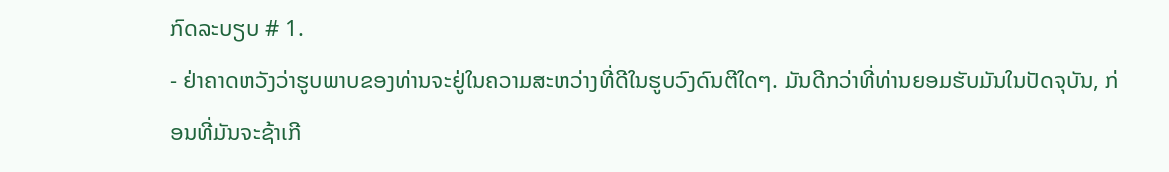ກົດລະບຽບ # 1.
- ຢ່າຄາດຫວັງວ່າຮູບພາບຂອງທ່ານຈະຢູ່ໃນຄວາມສະຫວ່າງທີ່ດີໃນຮູບວົງດົນຕີໃດໆ. ມັນດີກວ່າທີ່ທ່ານຍອມຮັບມັນໃນປັດຈຸບັນ, ກ່ອນທີ່ມັນຈະຊ້າເກີ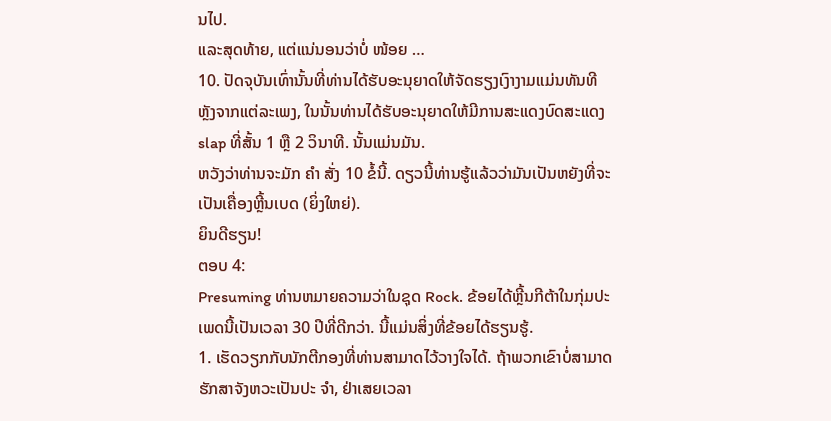ນໄປ.
ແລະສຸດທ້າຍ, ແຕ່ແນ່ນອນວ່າບໍ່ ໜ້ອຍ …
10. ປັດຈຸບັນເທົ່ານັ້ນທີ່ທ່ານໄດ້ຮັບອະນຸຍາດໃຫ້ຈັດຮຽງເງົາງາມແມ່ນທັນທີຫຼັງຈາກແຕ່ລະເພງ, ໃນນັ້ນທ່ານໄດ້ຮັບອະນຸຍາດໃຫ້ມີການສະແດງບົດສະແດງ slap ທີ່ສັ້ນ 1 ຫຼື 2 ວິນາທີ. ນັ້ນແມ່ນມັນ.
ຫວັງວ່າທ່ານຈະມັກ ຄຳ ສັ່ງ 10 ຂໍ້ນີ້. ດຽວນີ້ທ່ານຮູ້ແລ້ວວ່າມັນເປັນຫຍັງທີ່ຈະເປັນເຄື່ອງຫຼີ້ນເບດ (ຍິ່ງໃຫຍ່).
ຍິນດີຮຽນ!
ຕອບ 4:
Presuming ທ່ານຫມາຍຄວາມວ່າໃນຊຸດ Rock. ຂ້ອຍໄດ້ຫຼີ້ນກີຕ້າໃນກຸ່ມປະເພດນີ້ເປັນເວລາ 30 ປີທີ່ດີກວ່າ. ນີ້ແມ່ນສິ່ງທີ່ຂ້ອຍໄດ້ຮຽນຮູ້.
1. ເຮັດວຽກກັບນັກຕີກອງທີ່ທ່ານສາມາດໄວ້ວາງໃຈໄດ້. ຖ້າພວກເຂົາບໍ່ສາມາດຮັກສາຈັງຫວະເປັນປະ ຈຳ, ຢ່າເສຍເວລາ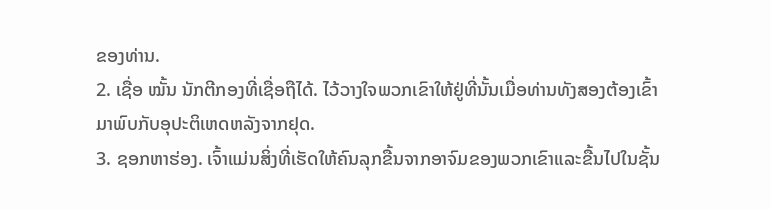ຂອງທ່ານ.
2. ເຊື່ອ ໝັ້ນ ນັກຕີກອງທີ່ເຊື່ອຖືໄດ້. ໄວ້ວາງໃຈພວກເຂົາໃຫ້ຢູ່ທີ່ນັ້ນເມື່ອທ່ານທັງສອງຕ້ອງເຂົ້າມາພົບກັບອຸປະຕິເຫດຫລັງຈາກຢຸດ.
3. ຊອກຫາຮ່ອງ. ເຈົ້າແມ່ນສິ່ງທີ່ເຮັດໃຫ້ຄົນລຸກຂື້ນຈາກອາຈົມຂອງພວກເຂົາແລະຂື້ນໄປໃນຊັ້ນ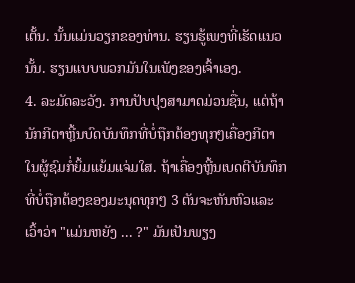ເຕັ້ນ. ນັ້ນແມ່ນວຽກຂອງທ່ານ. ຮຽນຮູ້ເພງທີ່ເຮັດແນວນັ້ນ. ຮຽນແບບພວກມັນໃນເພັງຂອງເຈົ້າເອງ.
4. ລະມັດລະວັງ. ການປັບປຸງສາມາດມ່ວນຊື່ນ, ແຕ່ຖ້ານັກກີຕາຫຼີ້ນບົດບັນທຶກທີ່ບໍ່ຖືກຕ້ອງທຸກໆເຄື່ອງກີຕາໃນຜູ້ຊົມກໍ່ຍິ້ມແຍ້ມແຈ່ມໃສ. ຖ້າເຄື່ອງຫຼີ້ນເບດຕີບັນທຶກທີ່ບໍ່ຖືກຕ້ອງຂອງມະນຸດທຸກໆ 3 ຕັນຈະຫັນຫົວແລະເວົ້າວ່າ "ແມ່ນຫຍັງ ... ?" ມັນເປັນພຽງ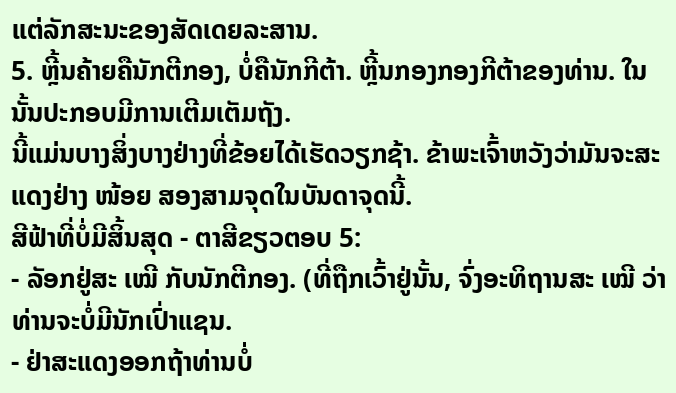ແຕ່ລັກສະນະຂອງສັດເດຍລະສານ.
5. ຫຼີ້ນຄ້າຍຄືນັກຕີກອງ, ບໍ່ຄືນັກກີຕ້າ. ຫຼີ້ນກອງກອງກີຕ້າຂອງທ່ານ. ໃນນັ້ນປະກອບມີການເຕີມເຕັມຖັງ.
ນີ້ແມ່ນບາງສິ່ງບາງຢ່າງທີ່ຂ້ອຍໄດ້ເຮັດວຽກຊ້າ. ຂ້າພະເຈົ້າຫວັງວ່າມັນຈະສະແດງຢ່າງ ໜ້ອຍ ສອງສາມຈຸດໃນບັນດາຈຸດນີ້.
ສີຟ້າທີ່ບໍ່ມີສິ້ນສຸດ - ຕາສີຂຽວຕອບ 5:
- ລັອກຢູ່ສະ ເໝີ ກັບນັກຕີກອງ. (ທີ່ຖືກເວົ້າຢູ່ນັ້ນ, ຈົ່ງອະທິຖານສະ ເໝີ ວ່າທ່ານຈະບໍ່ມີນັກເປົ່າແຊນ.
- ຢ່າສະແດງອອກຖ້າທ່ານບໍ່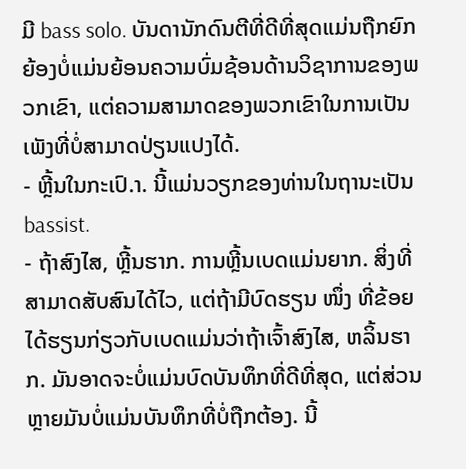ມີ bass solo. ບັນດານັກດົນຕີທີ່ດີທີ່ສຸດແມ່ນຖືກຍົກຍ້ອງບໍ່ແມ່ນຍ້ອນຄວາມບົ່ມຊ້ອນດ້ານວິຊາການຂອງພວກເຂົາ, ແຕ່ຄວາມສາມາດຂອງພວກເຂົາໃນການເປັນເພັງທີ່ບໍ່ສາມາດປ່ຽນແປງໄດ້.
- ຫຼີ້ນໃນກະເປົ.າ. ນີ້ແມ່ນວຽກຂອງທ່ານໃນຖານະເປັນ bassist.
- ຖ້າສົງໄສ, ຫຼີ້ນຮາກ. ການຫຼີ້ນເບດແມ່ນຍາກ. ສິ່ງທີ່ສາມາດສັບສົນໄດ້ໄວ, ແຕ່ຖ້າມີບົດຮຽນ ໜຶ່ງ ທີ່ຂ້ອຍໄດ້ຮຽນກ່ຽວກັບເບດແມ່ນວ່າຖ້າເຈົ້າສົງໄສ, ຫລິ້ນຮາກ. ມັນອາດຈະບໍ່ແມ່ນບົດບັນທຶກທີ່ດີທີ່ສຸດ, ແຕ່ສ່ວນຫຼາຍມັນບໍ່ແມ່ນບັນທຶກທີ່ບໍ່ຖືກຕ້ອງ. ນີ້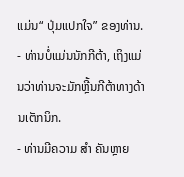ແມ່ນ“ ປຸ່ມແປກໃຈ” ຂອງທ່ານ.
- ທ່ານບໍ່ແມ່ນນັກກີຕ້າ, ເຖິງແມ່ນວ່າທ່ານຈະມັກຫຼີ້ນກີຕ້າທາງດ້ານເຕັກນິກ.
- ທ່ານມີຄວາມ ສຳ ຄັນຫຼາຍ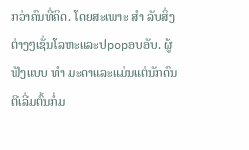ກວ່າຄົນທີ່ຄິດ. ໂດຍສະເພາະ ສຳ ລັບສິ່ງຕ່າງໆເຊັ່ນໂລຫະແລະປpopອບອັບ. ຜູ້ຟັງແບບ ທຳ ມະດາແລະແມ່ນແຕ່ນັກດົນຕີເລີ່ມຕົ້ນກໍ່ມ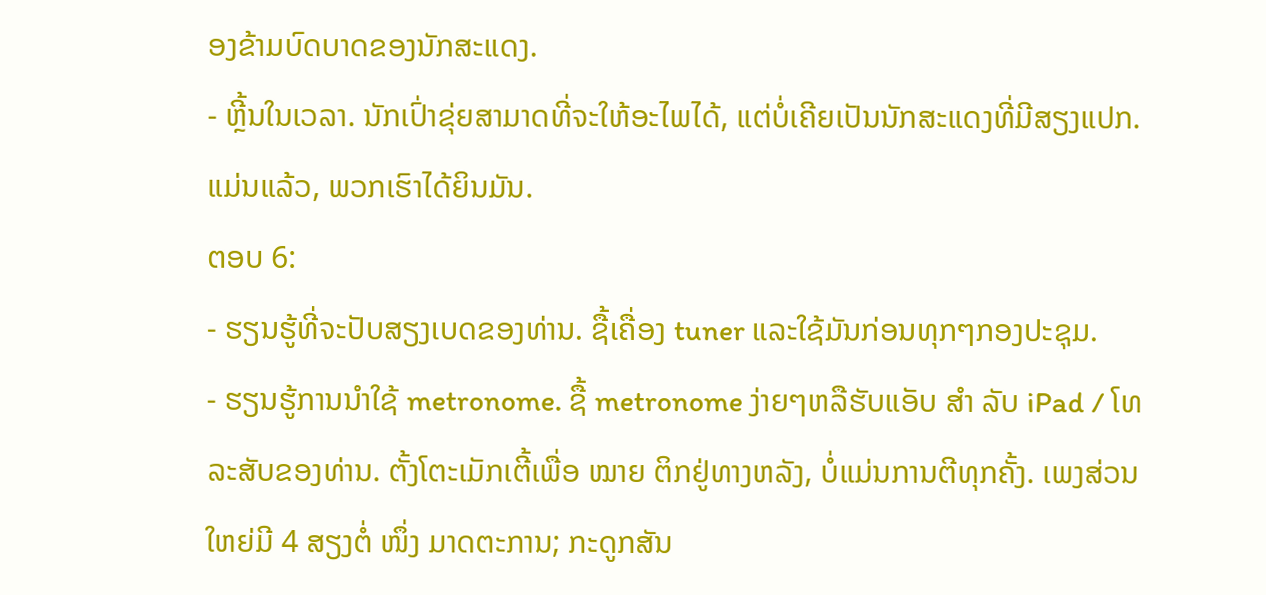ອງຂ້າມບົດບາດຂອງນັກສະແດງ.
- ຫຼີ້ນໃນເວລາ. ນັກເປົ່າຂຸ່ຍສາມາດທີ່ຈະໃຫ້ອະໄພໄດ້, ແຕ່ບໍ່ເຄີຍເປັນນັກສະແດງທີ່ມີສຽງແປກ. ແມ່ນແລ້ວ, ພວກເຮົາໄດ້ຍິນມັນ.
ຕອບ 6:
- ຮຽນຮູ້ທີ່ຈະປັບສຽງເບດຂອງທ່ານ. ຊື້ເຄື່ອງ tuner ແລະໃຊ້ມັນກ່ອນທຸກໆກອງປະຊຸມ.
- ຮຽນຮູ້ການນໍາໃຊ້ metronome. ຊື້ metronome ງ່າຍໆຫລືຮັບແອັບ ສຳ ລັບ iPad / ໂທລະສັບຂອງທ່ານ. ຕັ້ງໂຕະເມັກເຕີ້ເພື່ອ ໝາຍ ຕິກຢູ່ທາງຫລັງ, ບໍ່ແມ່ນການຕີທຸກຄັ້ງ. ເພງສ່ວນໃຫຍ່ມີ 4 ສຽງຕໍ່ ໜຶ່ງ ມາດຕະການ; ກະດູກສັນ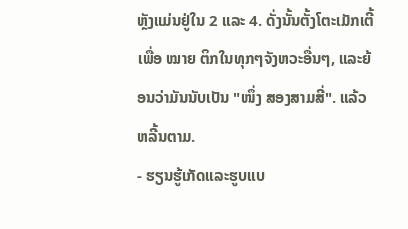ຫຼັງແມ່ນຢູ່ໃນ 2 ແລະ 4. ດັ່ງນັ້ນຕັ້ງໂຕະເມັກເຕີ້ເພື່ອ ໝາຍ ຕິກໃນທຸກໆຈັງຫວະອື່ນໆ, ແລະຍ້ອນວ່າມັນນັບເປັນ "ໜຶ່ງ ສອງສາມສີ່". ແລ້ວຫລີ້ນຕາມ.
- ຮຽນຮູ້ເກັດແລະຮູບແບ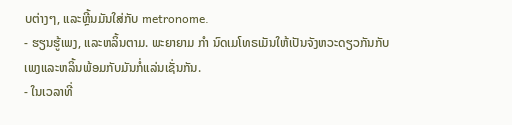ບຕ່າງໆ, ແລະຫຼີ້ນມັນໃສ່ກັບ metronome.
- ຮຽນຮູ້ເພງ, ແລະຫລິ້ນຕາມ. ພະຍາຍາມ ກຳ ນົດເມໂທຣເມັນໃຫ້ເປັນຈັງຫວະດຽວກັນກັບເພງແລະຫລິ້ນພ້ອມກັບມັນກໍ່ແລ່ນເຊັ່ນກັນ.
- ໃນເວລາທີ່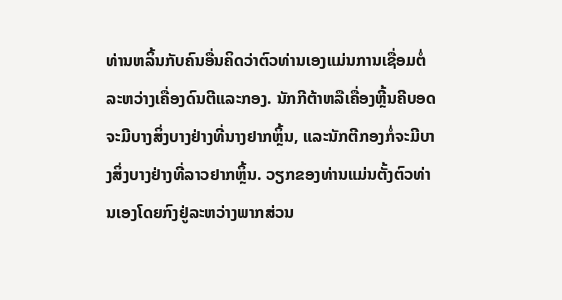ທ່ານຫລິ້ນກັບຄົນອື່ນຄິດວ່າຕົວທ່ານເອງແມ່ນການເຊື່ອມຕໍ່ລະຫວ່າງເຄື່ອງດົນຕີແລະກອງ. ນັກກີຕ້າຫລືເຄື່ອງຫຼີ້ນຄີບອດຈະມີບາງສິ່ງບາງຢ່າງທີ່ນາງຢາກຫຼິ້ນ, ແລະນັກຕີກອງກໍ່ຈະມີບາງສິ່ງບາງຢ່າງທີ່ລາວຢາກຫຼິ້ນ. ວຽກຂອງທ່ານແມ່ນຕັ້ງຕົວທ່ານເອງໂດຍກົງຢູ່ລະຫວ່າງພາກສ່ວນ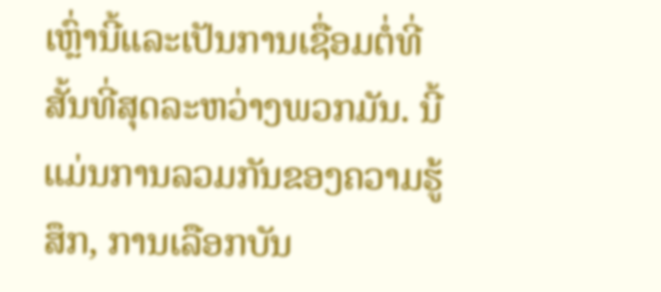ເຫຼົ່ານີ້ແລະເປັນການເຊື່ອມຕໍ່ທີ່ສັ້ນທີ່ສຸດລະຫວ່າງພວກມັນ. ນີ້ແມ່ນການລວມກັນຂອງຄວາມຮູ້ສຶກ, ການເລືອກບັນ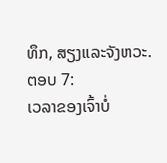ທຶກ, ສຽງແລະຈັງຫວະ.
ຕອບ 7:
ເວລາຂອງເຈົ້າບໍ່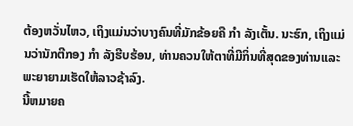ຕ້ອງຫວັ່ນໄຫວ, ເຖິງແມ່ນວ່າບາງຄົນທີ່ມັກຂ້ອຍຄື ກຳ ລັງເຕັ້ນ. ນະຮົກ, ເຖິງແມ່ນວ່ານັກຕີກອງ ກຳ ລັງຮີບຮ້ອນ, ທ່ານຄວນໃຫ້ຕາທີ່ມີກິ່ນທີ່ສຸດຂອງທ່ານແລະພະຍາຍາມເຮັດໃຫ້ລາວຊ້າລົງ.
ນີ້ຫມາຍຄ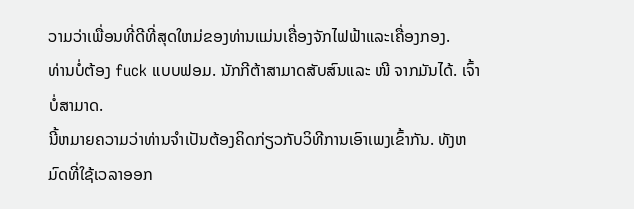ວາມວ່າເພື່ອນທີ່ດີທີ່ສຸດໃຫມ່ຂອງທ່ານແມ່ນເຄື່ອງຈັກໄຟຟ້າແລະເຄື່ອງກອງ.
ທ່ານບໍ່ຕ້ອງ fuck ແບບຟອມ. ນັກກີຕ້າສາມາດສັບສົນແລະ ໜີ ຈາກມັນໄດ້. ເຈົ້າບໍ່ສາມາດ.
ນີ້ຫມາຍຄວາມວ່າທ່ານຈໍາເປັນຕ້ອງຄິດກ່ຽວກັບວິທີການເອົາເພງເຂົ້າກັນ. ທັງຫມົດທີ່ໃຊ້ເວລາອອກ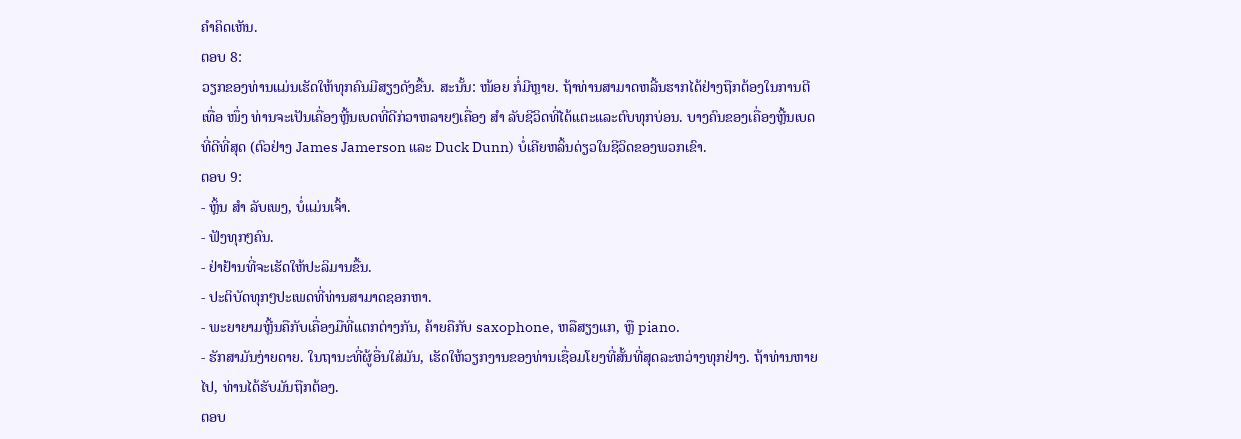ຄໍາຄິດເຫັນ.
ຕອບ 8:
ວຽກຂອງທ່ານແມ່ນເຮັດໃຫ້ທຸກຄົນມີສຽງດັງຂື້ນ. ສະນັ້ນ: ໜ້ອຍ ກໍ່ມີຫຼາຍ. ຖ້າທ່ານສາມາດຫລີ້ນຮາກໄດ້ຢ່າງຖືກຕ້ອງໃນການຕີເທື່ອ ໜຶ່ງ ທ່ານຈະເປັນເຄື່ອງຫຼີ້ນເບດທີ່ດີກ່ວາຫລາຍໆເຄື່ອງ ສຳ ລັບຊີວິດທີ່ໄດ້ແຕະແລະຕົບທຸກບ່ອນ. ບາງຄົນຂອງເຄື່ອງຫຼີ້ນເບດທີ່ດີທີ່ສຸດ (ຕົວຢ່າງ James Jamerson ແລະ Duck Dunn) ບໍ່ເຄີຍຫລິ້ນດ່ຽວໃນຊີວິດຂອງພວກເຂົາ.
ຕອບ 9:
- ຫຼິ້ນ ສຳ ລັບເພງ, ບໍ່ແມ່ນເຈົ້າ.
- ຟັງທຸກໆຄົນ.
- ຢ່າຢ້ານທີ່ຈະເຮັດໃຫ້ປະລິມານຂື້ນ.
- ປະຕິບັດທຸກໆປະເພດທີ່ທ່ານສາມາດຊອກຫາ.
- ພະຍາຍາມຫຼີ້ນຄືກັບເຄື່ອງມືທີ່ແຕກຕ່າງກັນ, ຄ້າຍຄືກັບ saxophone, ຫລືສຽງແກ, ຫຼື piano.
- ຮັກສາມັນງ່າຍດາຍ. ໃນຖານະທີ່ຜູ້ອື່ນໃສ່ມັນ, ເຮັດໃຫ້ວຽກງານຂອງທ່ານເຊື່ອມໂຍງທີ່ສັ້ນທີ່ສຸດລະຫວ່າງທຸກຢ່າງ. ຖ້າທ່ານຫາຍໄປ, ທ່ານໄດ້ຮັບມັນຖືກຕ້ອງ.
ຕອບ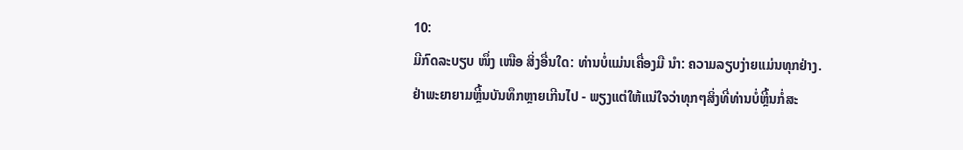10:
ມີກົດລະບຽບ ໜຶ່ງ ເໜືອ ສິ່ງອື່ນໃດ: ທ່ານບໍ່ແມ່ນເຄື່ອງມື ນຳ: ຄວາມລຽບງ່າຍແມ່ນທຸກຢ່າງ.
ຢ່າພະຍາຍາມຫຼີ້ນບັນທຶກຫຼາຍເກີນໄປ - ພຽງແຕ່ໃຫ້ແນ່ໃຈວ່າທຸກໆສິ່ງທີ່ທ່ານບໍ່ຫຼີ້ນກໍ່ສະ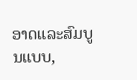ອາດແລະສົມບູນແບບ,